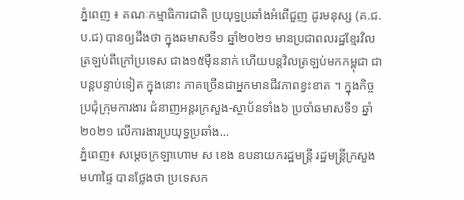ភ្នំពេញ ៖ គណៈកម្មាធិការជាតិ ប្រយុទ្ធប្រឆាំងអំពើជួញ ដូរមនុស្ស (គ.ជ.ប.ជ) បានឲ្យដឹងថា ក្នុងឆមាសទី១ ឆ្នាំ២០២១ មានប្រជាពលរដ្ឋខ្មែរវិល ត្រឡប់ពីក្រៅប្រទេស ជាង១៥ម៉ឺននាក់ ហើយបន្ដវិលត្រឡប់មកកម្ពុជា ជាបន្ដបន្ទាប់ទៀត ក្នុងនោះ ភាគច្រើនជាអ្នកមានជីវភាពខ្វះខាត ។ ក្នុងកិច្ចប្រជុំក្រុមការងារ ជំនាញអន្តរក្រសួង-ស្ថាប័នទាំង៦ ប្រចាំឆមាសទី១ ឆ្នាំ២០២១ លើការងារប្រយុទ្ធប្រឆាំង...
ភ្នំពេញ៖ សម្ដេចក្រឡាហោម ស ខេង ឧបនាយករដ្ឋមន្ដ្រី រដ្ឋមន្ដ្រីក្រសួងមហាផ្ទៃ បានថ្លែងថា ប្រទេសក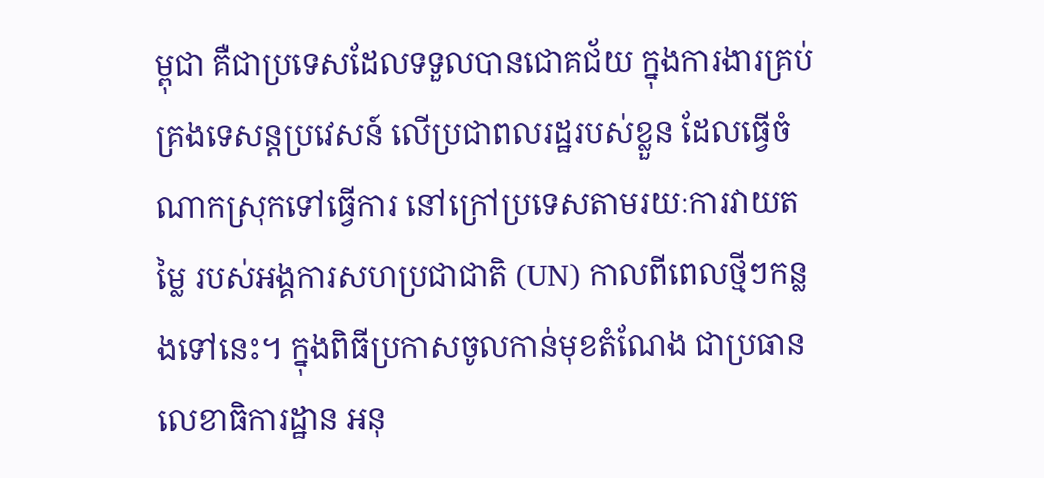ម្ពុជា គឺជាប្រទេសដែលទទួលបានជោគជ័យ ក្នុងការងារគ្រប់គ្រងទេសន្តប្រវេសន៍ លើប្រជាពលរដ្ឋរបស់ខ្លួន ដែលធ្វើចំណាកស្រុកទៅធ្វើការ នៅក្រៅប្រទេសតាមរយៈការវាយតម្លៃ របស់អង្គការសហប្រជាជាតិ (UN) កាលពីពេលថ្មីៗកន្លងទៅនេះ។ ក្នុងពិធីប្រកាសចូលកាន់មុខតំណែង ជាប្រធានលេខាធិការដ្ឋាន អនុ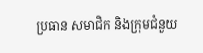ប្រធាន សមាជិក និងក្រុមជំនួយ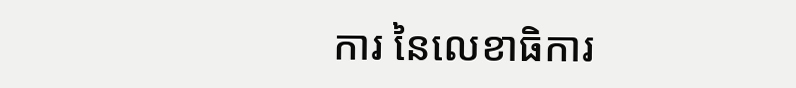ការ នៃលេខាធិការ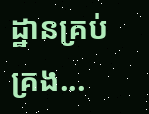ដ្ឋានគ្រប់គ្រង...